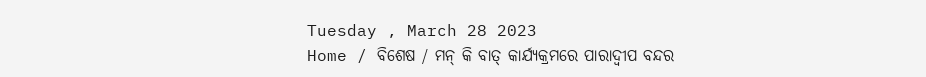Tuesday , March 28 2023
Home / ବିଶେଷ / ମନ୍ କି ବାତ୍ କାର୍ଯ୍ୟକ୍ରମରେ ପାରାଦ୍ୱୀପ ବନ୍ଦର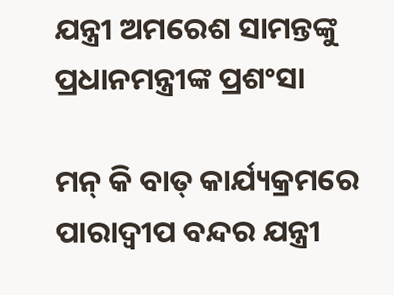ଯନ୍ତ୍ରୀ ଅମରେଶ ସାମନ୍ତଙ୍କୁ ପ୍ରଧାନମନ୍ତ୍ରୀଙ୍କ ପ୍ରଶଂସା

ମନ୍ କି ବାତ୍ କାର୍ଯ୍ୟକ୍ରମରେ ପାରାଦ୍ୱୀପ ବନ୍ଦର ଯନ୍ତ୍ରୀ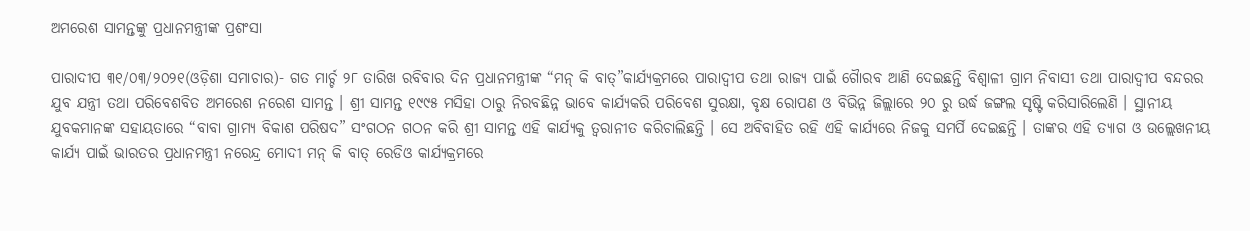ଅମରେଶ ସାମନ୍ତଙ୍କୁ ପ୍ରଧାନମନ୍ତ୍ରୀଙ୍କ ପ୍ରଶଂସା

ପାରାଦୀପ ୩୧/୦୩/୨୦୨୧(ଓଡ଼ିଶା ସମାଚାର)- ଗତ ମାର୍ଚ୍ଚ ୨୮ ତାରିଖ ରବିବାର ଦିନ ପ୍ରଧାନମନ୍ତ୍ରୀଙ୍କ “ମନ୍ କି ବାତ୍”କାର୍ଯ୍ୟକ୍ରମରେ ପାରାଦ୍ୱୀପ ତଥା ରାଜ୍ୟ ପାଇଁ ଗୈାରବ ଆଣି ଦେଇଛନ୍ତି ବିଶ୍ୱାଳୀ ଗ୍ରାମ ନିବାସୀ ତଥା ପାରାଦ୍ୱୀପ ବନ୍ଦରର ଯୁବ ଯନ୍ତ୍ରୀ ତଥା ପରିବେଶବିତ ଅମରେଶ ନରେଶ ସାମନ୍ତ । ଶ୍ରୀ ସାମନ୍ତ ୧୯୯୫ ମସିହା ଠାରୁ ନିରବଛିନ୍ନ ଭାବେ କାର୍ଯ୍ୟକରି ପରିବେଶ ସୁରକ୍ଷା, ବୃକ୍ଷ ରୋପଣ ଓ ବିଭିନ୍ନ ଜିଲ୍ଲାରେ ୨୦ ରୁ ଉର୍ଦ୍ଧ ଜଙ୍ଗଲ ସୃଷ୍ଟି କରିସାରିଲେଣି । ସ୍ଥାନୀୟ ଯୁବକମାନଙ୍କ ସହାୟତାରେ “ବାବା ଗ୍ରାମ୍ୟ ବିକାଶ ପରିଷଦ” ସଂଗଠନ ଗଠନ କରି ଶ୍ରୀ ସାମନ୍ତ ଏହି କାର୍ଯ୍ୟକୁ ତ୍ୱରାନୀତ କରିଚାଲିଛନ୍ତି । ସେ ଅବିବାହିତ ରହି ଏହି କାର୍ଯ୍ୟରେ ନିଜକୁ ସମର୍ପି ଦେଇଛନ୍ତି । ତାଙ୍କର ଏହି ତ୍ୟାଗ ଓ ଉଲ୍ଲେଖନୀୟ କାର୍ଯ୍ୟ ପାଇଁ ଭାରତର ପ୍ରଧାନମନ୍ତ୍ରୀ ନରେନ୍ଦ୍ର ମୋଦୀ ମନ୍ କି ବାତ୍ ରେଡିଓ କାର୍ଯ୍ୟକ୍ରମରେ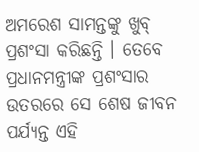ଅମରେଶ ସାମନ୍ତଙ୍କୁ ଖୁବ୍ ପ୍ରଶଂସା କରିଛନ୍ତି । ତେବେ ପ୍ରଧାନମନ୍ତ୍ରୀଙ୍କ ପ୍ରଶଂସାର ଉତରରେ ସେ ଶେଷ ଜୀବନ ପର୍ଯ୍ୟନ୍ତ ଏହି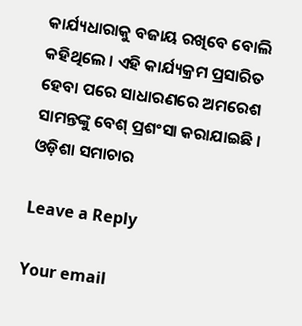କାର୍ଯ୍ୟଧାରାକୁ ବଜାୟ ରଖିବେ ବୋଲି କହିଥିଲେ । ଏହି କାର୍ଯ୍ୟକ୍ରମ ପ୍ରସାରିତ ହେବା ପରେ ସାଧାରଣରେ ଅମରେଶ ସାମନ୍ତଙ୍କୁ ବେଶ୍ ପ୍ରଶଂସା କରାଯାଇଛି । ଓଡ଼ିଶା ସମାଚାର

Leave a Reply

Your email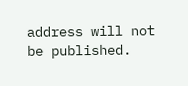address will not be published.